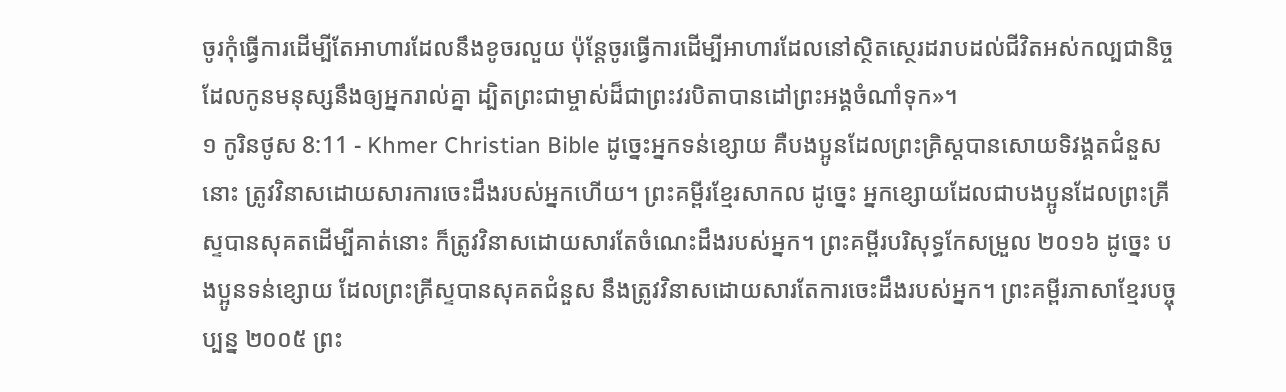ចូរកុំធ្វើការដើម្បីតែអាហារដែលនឹងខូចរលួយ ប៉ុន្ដែចូរធ្វើការដើម្បីអាហារដែលនៅស្ថិតស្ថេរដរាបដល់ជីវិតអស់កល្បជានិច្ច ដែលកូនមនុស្សនឹងឲ្យអ្នករាល់គ្នា ដ្បិតព្រះជាម្ចាស់ដ៏ជាព្រះវរបិតាបានដៅព្រះអង្គចំណាំទុក»។
១ កូរិនថូស 8:11 - Khmer Christian Bible ដូច្នេះអ្នកទន់ខ្សោយ គឺបងប្អូនដែលព្រះគ្រិស្ដបានសោយទិវង្គតជំនួសនោះ ត្រូវវិនាសដោយសារការចេះដឹងរបស់អ្នកហើយ។ ព្រះគម្ពីរខ្មែរសាកល ដូច្នេះ អ្នកខ្សោយដែលជាបងប្អូនដែលព្រះគ្រីស្ទបានសុគតដើម្បីគាត់នោះ ក៏ត្រូវវិនាសដោយសារតែចំណេះដឹងរបស់អ្នក។ ព្រះគម្ពីរបរិសុទ្ធកែសម្រួល ២០១៦ ដូច្នេះ បងប្អូនទន់ខ្សោយ ដែលព្រះគ្រីស្ទបានសុគតជំនួស នឹងត្រូវវិនាសដោយសារតែការចេះដឹងរបស់អ្នក។ ព្រះគម្ពីរភាសាខ្មែរបច្ចុប្បន្ន ២០០៥ ព្រះ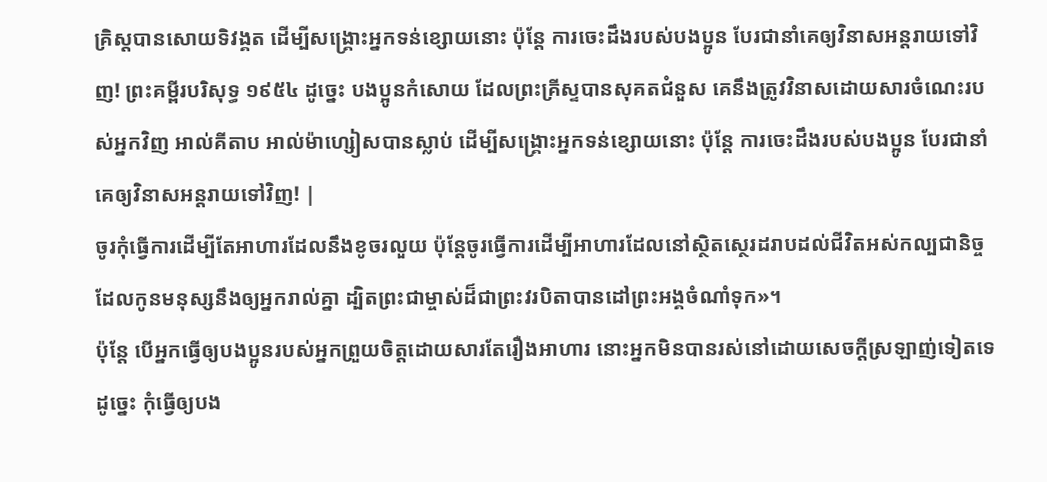គ្រិស្តបានសោយទិវង្គត ដើម្បីសង្គ្រោះអ្នកទន់ខ្សោយនោះ ប៉ុន្តែ ការចេះដឹងរបស់បងប្អូន បែរជានាំគេឲ្យវិនាសអន្តរាយទៅវិញ! ព្រះគម្ពីរបរិសុទ្ធ ១៩៥៤ ដូច្នេះ បងប្អូនកំសោយ ដែលព្រះគ្រីស្ទបានសុគតជំនួស គេនឹងត្រូវវិនាសដោយសារចំណេះរបស់អ្នកវិញ អាល់គីតាប អាល់ម៉ាហ្សៀសបានស្លាប់ ដើម្បីសង្គ្រោះអ្នកទន់ខ្សោយនោះ ប៉ុន្ដែ ការចេះដឹងរបស់បងប្អូន បែរជានាំគេឲ្យវិនាសអន្ដរាយទៅវិញ! |
ចូរកុំធ្វើការដើម្បីតែអាហារដែលនឹងខូចរលួយ ប៉ុន្ដែចូរធ្វើការដើម្បីអាហារដែលនៅស្ថិតស្ថេរដរាបដល់ជីវិតអស់កល្បជានិច្ច ដែលកូនមនុស្សនឹងឲ្យអ្នករាល់គ្នា ដ្បិតព្រះជាម្ចាស់ដ៏ជាព្រះវរបិតាបានដៅព្រះអង្គចំណាំទុក»។
ប៉ុន្ដែ បើអ្នកធ្វើឲ្យបងប្អូនរបស់អ្នកព្រួយចិត្ដដោយសារតែរឿងអាហារ នោះអ្នកមិនបានរស់នៅដោយសេចក្ដីស្រឡាញ់ទៀតទេ ដូច្នេះ កុំធ្វើឲ្យបង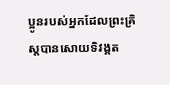ប្អូនរបស់អ្នកដែលព្រះគ្រិស្ដបានសោយទិវង្គត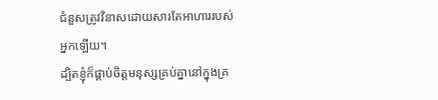ជំនួសត្រូវវិនាសដោយសារតែអាហាររបស់អ្នកឡើយ។
ដ្បិតខ្ញុំក៏ផ្គាប់ចិត្ដមនុស្សគ្រប់គ្នានៅក្នុងគ្រ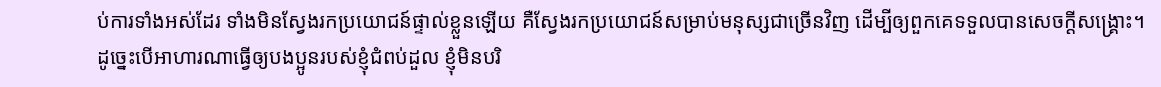ប់ការទាំងអស់ដែរ ទាំងមិនស្វែងរកប្រយោជន៍ផ្ទាល់ខ្លួនឡើយ គឺស្វែងរកប្រយោជន៍សម្រាប់មនុស្សជាច្រើនវិញ ដើម្បីឲ្យពួកគេទទួលបានសេចក្ដីសង្គ្រោះ។
ដូច្នេះបើអាហារណាធ្វើឲ្យបងប្អូនរបស់ខ្ញុំជំពប់ដួល ខ្ញុំមិនបរិ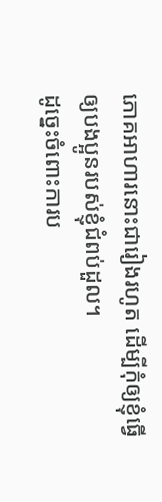ភោគអាហារនោះជារៀងរហូត ដើម្បីកុំឲ្យខ្ញុំធ្វើឲ្យបងប្អូនរបស់ខ្ញុំជំពប់ដួល។
ដូច្នេះចំពោះការប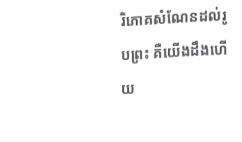រិភោគសំណែនដល់រូបព្រះ គឺយើងដឹងហើយ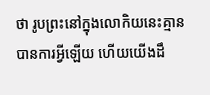ថា រូបព្រះនៅក្នុងលោកិយនេះគ្មានបានការអ្វីឡើយ ហើយយើងដឹ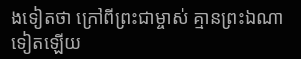ងទៀតថា ក្រៅពីព្រះជាម្ចាស់ គ្មានព្រះឯណាទៀតឡើយ